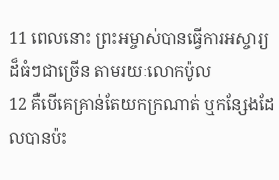11 ពេលនោះ ព្រះអម្ចាស់បានធ្វើការអស្ចារ្យដ៏ធំៗជាច្រើន តាមរយៈលោកប៉ូល
12 គឺបើគេគ្រាន់តែយកក្រណាត់ ឬកន្សែងដែលបានប៉ះ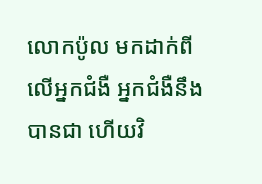លោកប៉ូល មកដាក់ពីលើអ្នកជំងឺ អ្នកជំងឺនឹងបានជា ហើយវិ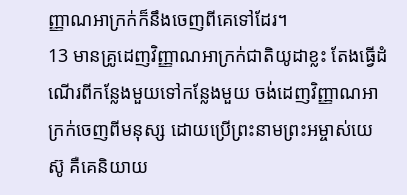ញ្ញាណអាក្រក់ក៏នឹងចេញពីគេទៅដែរ។
13 មានគ្រូដេញវិញ្ញាណអាក្រក់ជាតិយូដាខ្លះ តែងធ្វើដំណើរពីកន្លែងមួយទៅកន្លែងមួយ ចង់ដេញវិញ្ញាណអាក្រក់ចេញពីមនុស្ស ដោយប្រើព្រះនាមព្រះអម្ចាស់យេស៊ូ គឺគេនិយាយ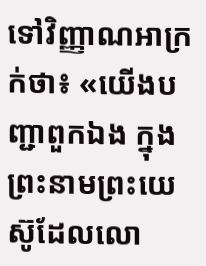ទៅវិញ្ញាណអាក្រក់ថា៖ «យើងបញ្ជាពួកឯង ក្នុងព្រះនាមព្រះយេស៊ូដែលលោ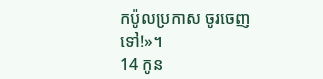កប៉ូលប្រកាស ចូរចេញទៅ!»។
14 កូន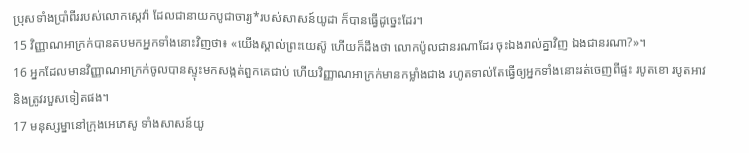ប្រុសទាំងប្រាំពីររបស់លោកស្កេវ៉ា ដែលជានាយកបូជាចារ្យ*របស់សាសន៍យូដា ក៏បានធ្វើដូច្នេះដែរ។
15 វិញ្ញាណអាក្រក់បានតបមកអ្នកទាំងនោះវិញថា៖ «យើងស្គាល់ព្រះយេស៊ូ ហើយក៏ដឹងថា លោកប៉ូលជានរណាដែរ ចុះឯងរាល់គ្នាវិញ ឯងជានរណា?»។
16 អ្នកដែលមានវិញ្ញាណអាក្រក់ចូលបានស្ទុះមកសង្កត់ពួកគេជាប់ ហើយវិញ្ញាណអាក្រក់មានកម្លាំងជាង រហូតទាល់តែធ្វើឲ្យអ្នកទាំងនោះរត់ចេញពីផ្ទះ របូតខោ របូតអាវ និងត្រូវរបួសទៀតផង។
17 មនុស្សម្នានៅក្រុងអេភេសូ ទាំងសាសន៍យូ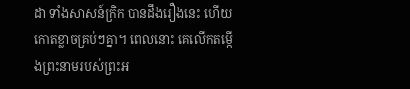ដា ទាំងសាសន៍ក្រិក បានដឹងរឿងនេះ ហើយកោតខ្លាចគ្រប់ៗគ្នា។ ពេលនោះ គេលើកតម្កើងព្រះនាមរបស់ព្រះអ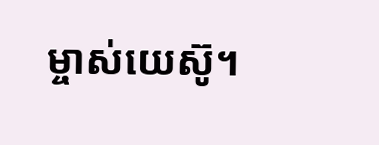ម្ចាស់យេស៊ូ។